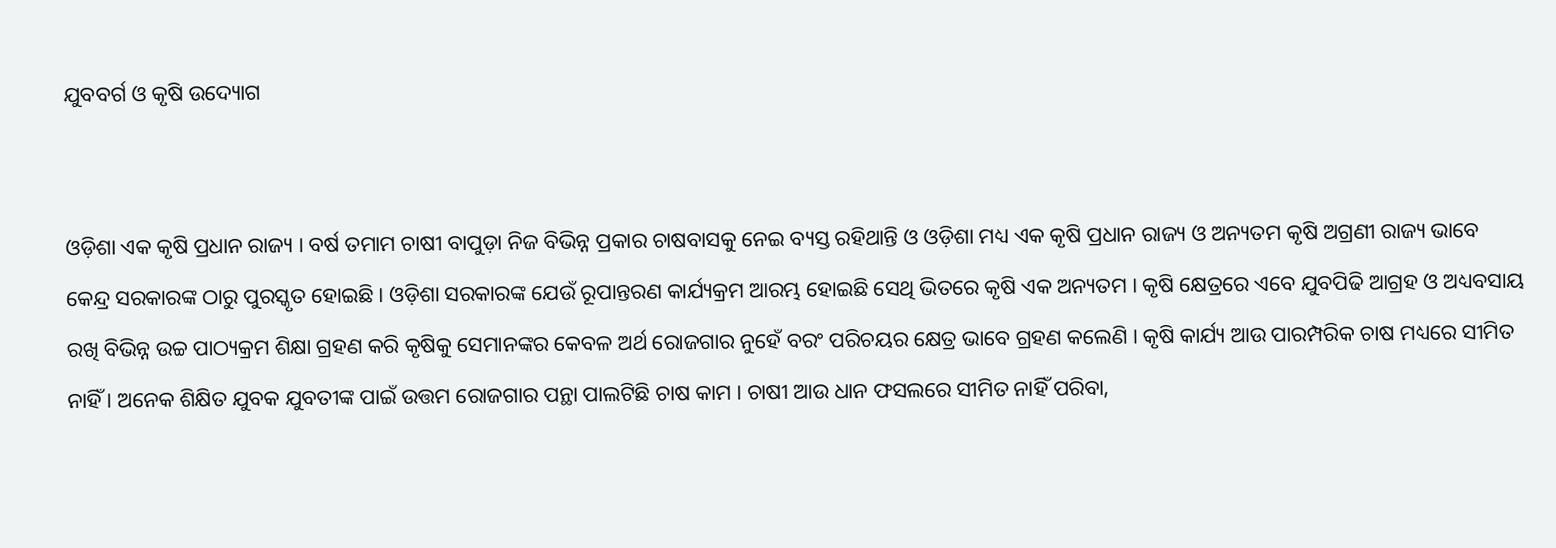ଯୁବବର୍ଗ ଓ କୃଷି ଉଦ୍ୟୋଗ


ଓଡ଼ିଶା ଏକ କୃଷି ପ୍ରଧାନ ରାଜ୍ୟ । ବର୍ଷ ତମାମ ଚାଷୀ ବାପୁଡ଼ା ନିଜ ବିଭିନ୍ନ ପ୍ରକାର ଚାଷବାସକୁ ନେଇ ବ୍ୟସ୍ତ ରହିଥାନ୍ତି ଓ ଓଡ଼ିଶା ମଧ୍ୟ ଏକ କୃଷି ପ୍ରଧାନ ରାଜ୍ୟ ଓ ଅନ୍ୟତମ କୃଷି ଅଗ୍ରଣୀ ରାଜ୍ୟ ଭାବେ କେନ୍ଦ୍ର ସରକାରଙ୍କ ଠାରୁ ପୁରସ୍କୃତ ହୋଇଛି । ଓଡ଼ିଶା ସରକାରଙ୍କ ଯେଉଁ ରୂପାନ୍ତରଣ କାର୍ଯ୍ୟକ୍ରମ ଆରମ୍ଭ ହୋଇଛି ସେଥି ଭିତରେ କୃଷି ଏକ ଅନ୍ୟତମ । କୃଷି କ୍ଷେତ୍ରରେ ଏବେ ଯୁବପିଢି ଆଗ୍ରହ ଓ ଅଧ୍ୟବସାୟ ରଖି ବିଭିନ୍ନ ଉଚ୍ଚ ପାଠ୍ୟକ୍ରମ ଶିକ୍ଷା ଗ୍ରହଣ କରି କୃଷିକୁ ସେମାନଙ୍କର କେବଳ ଅର୍ଥ ରୋଜଗାର ନୁହେଁ ବରଂ ପରିଚୟର କ୍ଷେତ୍ର ଭାବେ ଗ୍ରହଣ କଲେଣି । କୃଷି କାର୍ଯ୍ୟ ଆଉ ପାରମ୍ପରିକ ଚାଷ ମଧ୍ୟରେ ସୀମିତ ନାହିଁ । ଅନେକ ଶିକ୍ଷିତ ଯୁବକ ଯୁବତୀଙ୍କ ପାଇଁ ଉତ୍ତମ ରୋଜଗାର ପନ୍ଥା ପାଲଟିଛି ଚାଷ କାମ । ଚାଷୀ ଆଉ ଧାନ ଫସଲରେ ସୀମିତ ନାହିଁ ପରିବା,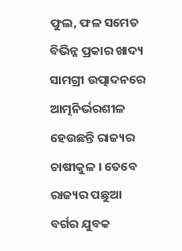ଫୁଲ, ଫଳ ସମେତ ବିଭିନ୍ନ ପ୍ରକାର ଖାଦ୍ୟ ସାମଗ୍ରୀ ଉତ୍ପାଦନରେ ଆତ୍ମନିର୍ଭରଶୀଳ ହେଉଛନ୍ତି ରାଜ୍ୟର ଚାଷୀକୁଳ । ତେବେ ରାଜ୍ୟର ପଛୁଆ ବର୍ଗର ଯୁବକ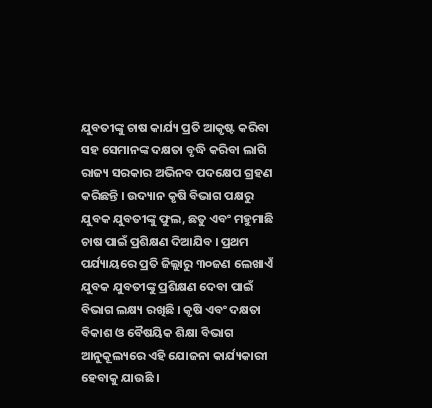ଯୁବତୀଙ୍କୁ ଚାଷ କାର୍ଯ୍ୟ ପ୍ରତି ଆକୃଷ୍ଟ କରିବା ସହ ସେମାନଙ୍କ ଦକ୍ଷତା ବୃଦ୍ଧି କରିବା ଲାଗି ରାଜ୍ୟ ସରକାର ଅଭିନବ ପଦକ୍ଷେପ ଗ୍ରହଣ କରିଛନ୍ତି । ଉଦ୍ୟାନ କୃଷି ବିଭାଗ ପକ୍ଷରୁ ଯୁବକ ଯୁବତୀଙ୍କୁ ଫୁଲ, ଛତୁ ଏବଂ ମହୁମାଛି ଚାଷ ପାଇଁ ପ୍ରଶିକ୍ଷଣ ଦିଆଯିବ । ପ୍ରଥମ ପର୍ଯ୍ୟାୟରେ ପ୍ରତି ଜିଲ୍ଲାରୁ ୩୦ଜଣ ଲେଖାଏଁ ଯୁବକ ଯୁବତୀଙ୍କୁ ପ୍ରଶିକ୍ଷଣ ଦେବା ପାଇଁ ବିଭାଗ ଲକ୍ଷ୍ୟ ରଖିଛି । କୃଷି ଏବଂ ଦକ୍ଷତା ବିକାଶ ଓ ବୈଷୟିକ ଶିକ୍ଷା ବିଭାଗ ଆନୁକୂଲ୍ୟରେ ଏହି ଯୋଜନା କାର୍ଯ୍ୟକାରୀ ହେବାକୁ ଯାଉଛି ।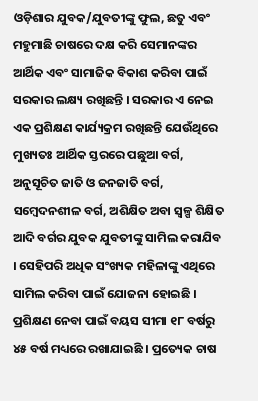ଓଡ଼ିଶାର ଯୁବକ/ଯୁବତୀଙ୍କୁ ଫୁଲ, ଛତୁ ଏବଂ ମହୁମାଛି ଚାଷରେ ଦକ୍ଷ କରି ସେମାନଙ୍କର ଆର୍ଥିକ ଏବଂ ସାମାଜିକ ବିକାଶ କରିବା ପାଇଁ ସରକାର ଲକ୍ଷ୍ୟ ରଖିଛନ୍ତି । ସରକାର ଏ ନେଇ ଏକ ପ୍ରଶିକ୍ଷଣ କାର୍ଯ୍ୟକ୍ରମ ରଖିଛନ୍ତି ଯେଉଁଥିରେ ମୁଖ୍ୟତଃ ଆର୍ଥିକ ସ୍ତରରେ ପଛୁଆ ବର୍ଗ, ଅନୁସୂଚିତ ଜାତି ଓ ଜନଜାତି ବର୍ଗ, ସମ୍ବେଦନଶୀଳ ବର୍ଗ, ଅଶିକ୍ଷିତ ଅବା ସ୍ୱଳ୍ପ ଶିକ୍ଷିତ ଆଦି ବର୍ଗର ଯୁବକ ଯୁବତୀଙ୍କୁ ସାମିଲ କରାଯିବ । ସେହିପରି ଅଧିକ ସଂଖ୍ୟକ ମହିଳାଙ୍କୁ ଏଥିରେ ସାମିଲ କରିବା ପାଇଁ ଯୋଜନା ହୋଇଛି । ପ୍ରଶିକ୍ଷଣ ନେବା ପାଇଁ ବୟସ ସୀମା ୧୮ ବର୍ଷରୁ ୪୫ ବର୍ଷ ମଧ୍ୟରେ ରଖାଯାଇଛି । ପ୍ରତ୍ୟେକ ଚାଷ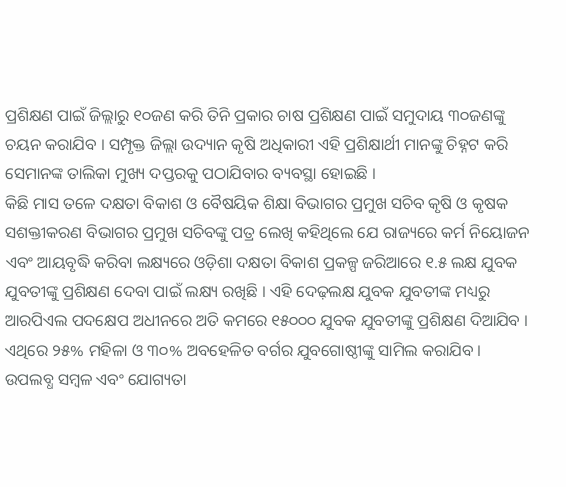ପ୍ରଶିକ୍ଷଣ ପାଇଁ ଜିଲ୍ଲାରୁ ୧୦ଜଣ କରି ତିନି ପ୍ରକାର ଚାଷ ପ୍ରଶିକ୍ଷଣ ପାଇଁ ସମୁଦାୟ ୩୦ଜଣଙ୍କୁ ଚୟନ କରାଯିବ । ସମ୍ପୃକ୍ତ ଜିଲ୍ଲା ଉଦ୍ୟାନ କୃଷି ଅଧିକାରୀ ଏହି ପ୍ରଶିକ୍ଷାର୍ଥୀ ମାନଙ୍କୁ ଚିହ୍ନଟ କରି ସେମାନଙ୍କ ତାଲିକା ମୁଖ୍ୟ ଦପ୍ତରକୁ ପଠାଯିବାର ବ୍ୟବସ୍ଥା ହୋଇଛି ।
କିଛି ମାସ ତଳେ ଦକ୍ଷତା ବିକାଶ ଓ ବୈଷୟିକ ଶିକ୍ଷା ବିଭାଗର ପ୍ରମୁଖ ସଚିବ କୃଷି ଓ କୃଷକ ସଶକ୍ତୀକରଣ ବିଭାଗର ପ୍ରମୁଖ ସଚିବଙ୍କୁ ପତ୍ର ଲେଖି କହିଥିଲେ ଯେ ରାଜ୍ୟରେ କର୍ମ ନିୟୋଜନ ଏବଂ ଆୟବୃଦ୍ଧି କରିବା ଲକ୍ଷ୍ୟରେ ଓଡ଼ିଶା ଦକ୍ଷତା ବିକାଶ ପ୍ରକଳ୍ପ ଜରିଆରେ ୧.୫ ଲକ୍ଷ ଯୁବକ ଯୁବତୀଙ୍କୁ ପ୍ରଶିକ୍ଷଣ ଦେବା ପାଇଁ ଲକ୍ଷ୍ୟ ରଖିଛି । ଏହି ଦେଢ଼ଲକ୍ଷ ଯୁବକ ଯୁବତୀଙ୍କ ମଧ୍ୟରୁ ଆରପିଏଲ ପଦକ୍ଷେପ ଅଧୀନରେ ଅତି କମରେ ୧୫୦୦୦ ଯୁବକ ଯୁବତୀଙ୍କୁ ପ୍ରଶିକ୍ଷଣ ଦିଆଯିବ । ଏଥିରେ ୨୫% ମହିଳା ଓ ୩୦% ଅବହେଳିତ ବର୍ଗର ଯୁବଗୋଷ୍ଠୀଙ୍କୁ ସାମିଲ କରାଯିବ । ଉପଲବ୍ଧ ସମ୍ବଳ ଏବଂ ଯୋଗ୍ୟତା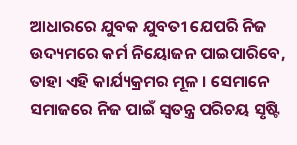ଆଧାରରେ ଯୁବକ ଯୁବତୀ ଯେପରି ନିଜ ଉଦ୍ୟମରେ କର୍ମ ନିୟୋଜନ ପାଇପାରିବେ, ତାହା ଏହି କାର୍ଯ୍ୟକ୍ରମର ମୂଳ । ସେମାନେ ସମାଜରେ ନିଜ ପାଇଁ ସ୍ୱତନ୍ତ୍ର ପରିଚୟ ସୃଷ୍ଟି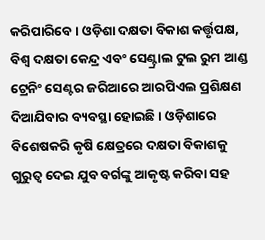କରିପାରିବେ । ଓଡ଼ିଶା ଦକ୍ଷତା ବିକାଶ କର୍ତ୍ତୃପକ୍ଷ, ବିଶ୍ୱ ଦକ୍ଷତା କେନ୍ଦ୍ର ଏବଂ ସେଣ୍ଟ୍ରାଲ ଟୁଲ ରୁମ ଆଣ୍ଡ ଟ୍ରେନିଂ ସେଣ୍ଟର ଜରିଆରେ ଆରପିଏଲ ପ୍ରଶିକ୍ଷଣ ଦିଆଯିବାର ବ୍ୟବସ୍ଥା ହୋଇଛି । ଓଡ଼ିଶାରେ ବିଶେଷକରି କୃଷି କ୍ଷେତ୍ରରେ ଦକ୍ଷତା ବିକାଶକୁ ଗୁରୁତ୍ୱ ଦେଇ ଯୁବ ବର୍ଗଙ୍କୁ ଆକୃଷ୍ଟ କରିବା ସହ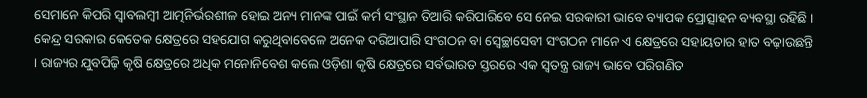ସେମାନେ କିପରି ସ୍ୱାବଲମ୍ବୀ ଆତ୍ମନିର୍ଭରଶୀଳ ହୋଇ ଅନ୍ୟ ମାନଙ୍କ ପାଇଁ କର୍ମ ସଂସ୍ଥାନ ତିଆରି କରିପାରିବେ ସେ ନେଇ ସରକାରୀ ଭାବେ ବ୍ୟାପକ ପ୍ରୋତ୍ସାହନ ବ୍ୟବସ୍ଥା ରହିଛି । କେନ୍ଦ୍ର ସରକାର କେତେକ କ୍ଷେତ୍ରରେ ସହଯୋଗ କରୁଥିବାବେଳେ ଅନେକ ଦରିଆପାରି ସଂଗଠନ ବା ସ୍ୱେଚ୍ଛାସେବୀ ସଂଗଠନ ମାନେ ଏ କ୍ଷେତ୍ରରେ ସହାୟତାର ହାତ ବଢ଼ାଉଛନ୍ତି । ରାଜ୍ୟର ଯୁବପିଢ଼ି କୃଷି କ୍ଷେତ୍ରରେ ଅଧିକ ମନୋନିବେଶ କଲେ ଓଡ଼ିଶା କୃଷି କ୍ଷେତ୍ରରେ ସର୍ବଭାରତ ସ୍ତରରେ ଏକ ସ୍ୱତନ୍ତ୍ର ରାଜ୍ୟ ଭାବେ ପରିଗଣିତ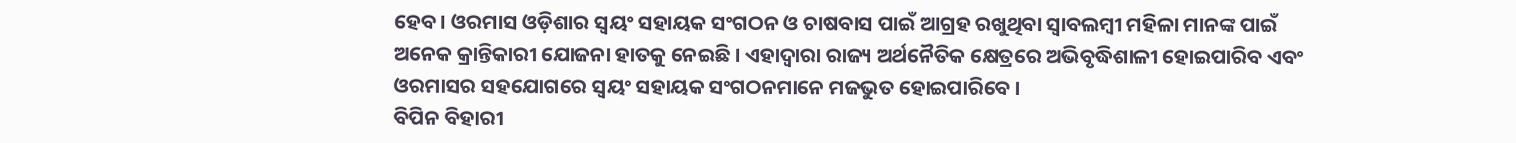ହେବ । ଓରମାସ ଓଡ଼ିଶାର ସ୍ୱୟଂ ସହାୟକ ସଂଗଠନ ଓ ଚାଷବାସ ପାଇଁ ଆଗ୍ରହ ରଖୁଥିବା ସ୍ୱାବଲମ୍ବୀ ମହିଳା ମାନଙ୍କ ପାଇଁ ଅନେକ କ୍ରାନ୍ତିକାରୀ ଯୋଜନା ହାତକୁ ନେଇଛି । ଏହାଦ୍ୱାରା ରାଜ୍ୟ ଅର୍ଥନୈତିକ କ୍ଷେତ୍ରରେ ଅଭିବୃଦ୍ଧିଶାଳୀ ହୋଇପାରିବ ଏବଂ ଓରମାସର ସହଯୋଗରେ ସ୍ୱୟଂ ସହାୟକ ସଂଗଠନମାନେ ମଜଭୁତ ହୋଇପାରିବେ ।
ବିପିନ ବିହାରୀ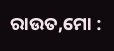ରାଉତ,ମୋ :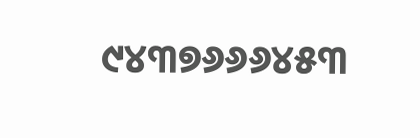୯୪୩୭୬୬୬୪୫୩